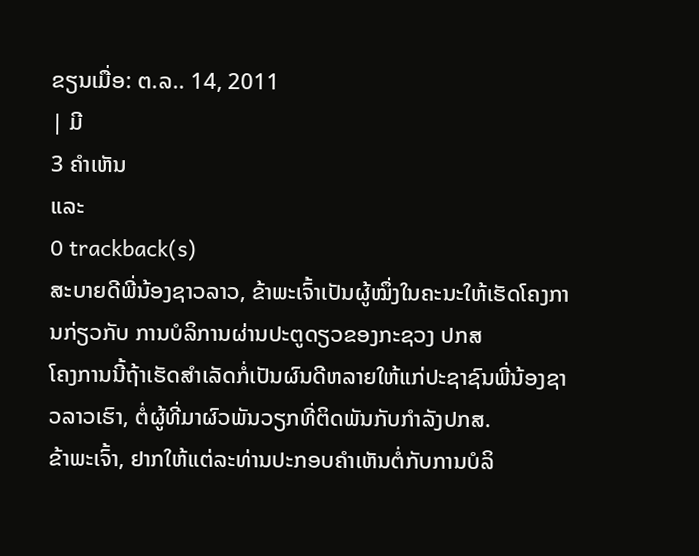ຂຽນເມື່ອ: ຕ.ລ.. 14, 2011
| ມີ
3 ຄຳເຫັນ
ແລະ
0 trackback(s)
ສະບາຍດີພີ່ນ້ອງຊາວລາວ, ຂ້າພະເຈົ້າເປັນຜູ້ໝຶ່ງໃນຄະນະໃຫ້ເຮັດໂຄງການກ່ຽວກັບ ການບໍລິການຜ່ານປະຕູດຽວຂອງກະຊວງ ປກສ
ໂຄງການນີ້ຖ້າເຮັດສຳເລັດກໍ່ເປັນຜົນດີຫລາຍໃຫ້ແກ່ປະຊາຊົນພີ່ນ້ອງຊາວລາວເຮົາ, ຕໍ່ຜູ້ທີ່ມາຜົວພັນວຽກທີ່ຕິດພັນກັບກຳລັງປກສ.
ຂ້າພະເຈົ້າ, ຢາກໃຫ້ແຕ່ລະທ່ານປະກອບຄຳເຫັນຕໍ່ກັບການບໍລິ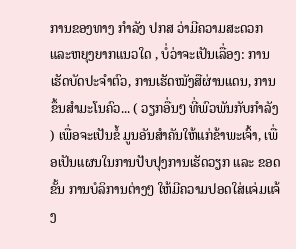ການຂອງທາງ ກຳລັງ ປກສ ວ່າມີຄວາມສະດວກແລະຫຍຸງຍາກແນວໃດ , ບໍ່ວ່າຈະເປັນເລື່ອງ: ການເຮັດບັດປະຈຳຕົວ, ການເຮັດໝັງສືຜ່ານແດນ, ການຂຶ້ນສຳມະໂນຄົວ... ( ວຽກອື່ນໆ ທີ່ພົວພັນກັບກຳລັງ ) ເພື່ອຈະເປັນຂໍ້ ມູນອັນສຳຄັນໃຫ້ແກ່ຂ້າພະເຈົ້າ, ເພື່ອເປັນແຜນໃນການປັບປຸງການເຮັດວຽກ ແລະ ຂອດຂັ້ນ ການບໍລິການຕ່າງໆ ໃຫ້ມີຄວາມປອດໃສ່ແຈ່ມແຈ້ງ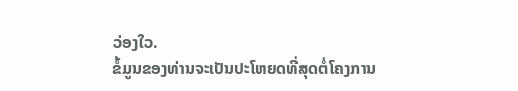ວ່ອງໃວ.
ຂໍ້ມູນຂອງທ່ານຈະເປັນປະໂຫຍດທີ່ສຸດຕໍ່ໂຄງການ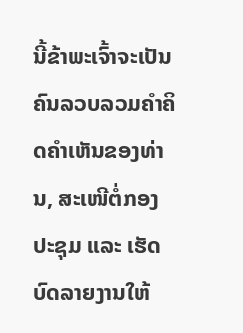ນີ້ຂ້າພະເຈົ້າຈະເປັນຄົນລວບລວມຄຳຄິດຄຳເຫັນຂອງທ່ານ, ສະເໜີຕໍ່ກອງປະຊຸມ ແລະ ເຮັດບົດລາຍງານໃຫ້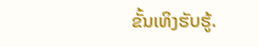ຂັ້ນເທິງຮັບຮູ້.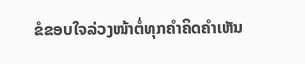ຂໍຂອບໃຈລ່ວງໜ້າຕໍ່ທຸກຄຳຄິດຄຳເຫັນ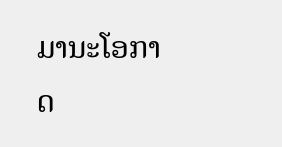ມານະໂອກາດ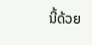ນີ້ດ້ວຍ